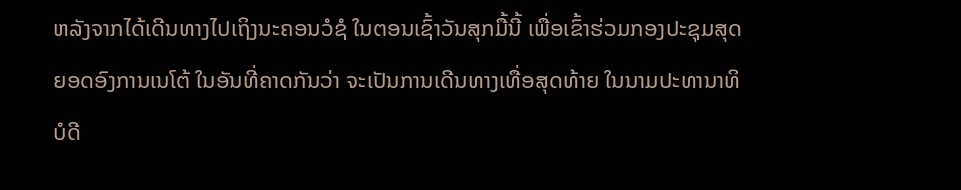ຫລັງຈາກໄດ້ເດີນທາງໄປເຖິງນະຄອນວໍຊໍ ໃນຕອນເຊົ້າວັນສຸກມື້ນີ້ ເພື່ອເຂົ້າຮ່ວມກອງປະຊຸມສຸດຍອດອົງການເນໂຕ້ ໃນອັນທີ່ຄາດກັນວ່າ ຈະເປັນການເດີນທາງເທື່ອສຸດທ້າຍ ໃນນາມປະທານາທິບໍດີ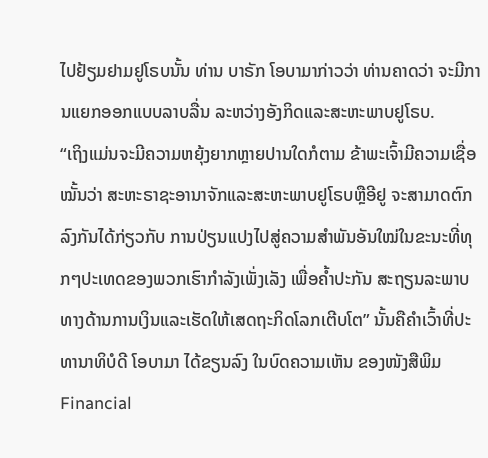ໄປຢ້ຽມຢາມຢູໂຣບນັ້ນ ທ່ານ ບາຣັກ ໂອບາມາກ່າວວ່າ ທ່ານຄາດວ່າ ຈະມີການແຍກອອກແບບລາບລື່ນ ລະຫວ່າງອັງກິດແລະສະຫະພາບຢູໂຣບ.
“ເຖິງແມ່ນຈະມີຄວາມຫຍຸ້ງຍາກຫຼາຍປານໃດກໍຕາມ ຂ້າພະເຈົ້າມີຄວາມເຊື່ອໝັ້ນວ່າ ສະຫະຣາຊະອານາຈັກແລະສະຫະພາບຢູໂຣບຫຼືອີຢູ ຈະສາມາດຕົກລົງກັນໄດ້ກ່ຽວກັບ ການປ່ຽນແປງໄປສູ່ຄວາມສຳພັນອັນໃໝ່ໃນຂະນະທີ່ທຸກໆປະເທດຂອງພວກເຮົາກຳລັງເພັ່ງເລັງ ເພື່ອຄ້ຳປະກັນ ສະຖຽນລະພາບທາງດ້ານການເງິນແລະເຮັດໃຫ້ເສດຖະກິດໂລກເຕີບໂຕ” ນັ້ນຄືຄຳເວົ້າທີ່ປະທານາທິບໍດີ ໂອບາມາ ໄດ້ຂຽນລົງ ໃນບົດຄວາມເຫັນ ຂອງໜັງສືພິມ Financial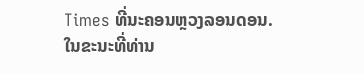Times ທີ່ນະຄອນຫຼວງລອນດອນ.
ໃນຂະນະທີ່ທ່ານ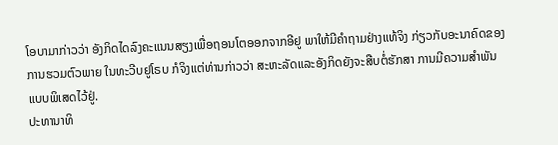ໂອບາມາກ່າວວ່າ ອັງກິດໄດລົງຄະແນນສຽງເພື່ອຖອນໂຕອອກຈາກອີຢູ ພາໃຫ້ມີຄຳຖາມຢ່າງແທ້ຈິງ ກ່ຽວກັບອະນາຄົດຂອງການຮວມຕົວພາຍ ໃນທະວີບຢູໂຣບ ກໍຈິງແຕ່ທ່ານກ່າວວ່າ ສະຫະລັດແລະອັງກິດຍັງຈະສືບຕໍ່ຮັກສາ ການມີຄວາມສຳພັນແບບພິເສດໄວ້ຢູ່.
ປະທານາທິ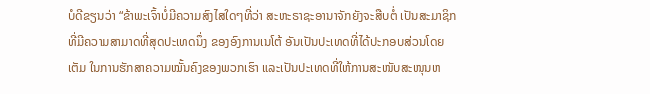ບໍດີຂຽນວ່າ “ຂ້າພະເຈົ້າບໍ່ມີຄວາມສົງໄສໃດໆທີ່ວ່າ ສະຫະຣາຊະອານາຈັກຍັງຈະສືບຕໍ່ ເປັນສະມາຊິກທີ່ມີຄວາມສາມາດທີ່ສຸດປະເທດນຶ່ງ ຂອງອົງການເນໂຕ້ ອັນເປັນປະເທດທີ່ໄດ້ປະກອບສ່ວນໂດຍເຕັມ ໃນການຮັກສາຄວາມໝັ້ນຄົງຂອງພວກເຮົາ ແລະເປັນປະເທດທີ່ໃຫ້ການສະໜັບສະໜຸນຫ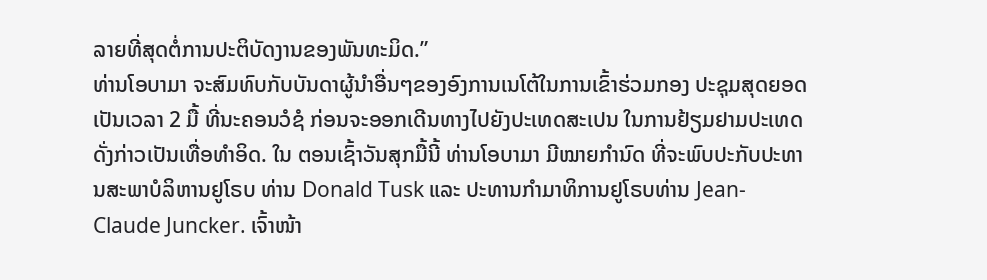ລາຍທີ່ສຸດຕໍ່ການປະຕິບັດງານຂອງພັນທະມິດ.”
ທ່ານໂອບາມາ ຈະສົມທົບກັບບັນດາຜູ້ນຳອື່ນໆຂອງອົງການເນໂຕ້ໃນການເຂົ້າຮ່ວມກອງ ປະຊຸມສຸດຍອດເປັນເວລາ 2 ມື້ ທີ່ນະຄອນວໍຊໍ ກ່ອນຈະອອກເດີນທາງໄປຍັງປະເທດສະເປນ ໃນການຢ້ຽມຢາມປະເທດດັ່ງກ່າວເປັນເທື່ອທຳອິດ. ໃນ ຕອນເຊົ້າວັນສຸກມື້ນີ້ ທ່ານໂອບາມາ ມີໝາຍກຳນົດ ທີ່ຈະພົບປະກັບປະທານສະພາບໍລິຫານຢູໂຣບ ທ່ານ Donald Tusk ແລະ ປະທານກຳມາທິການຢູໂຣບທ່ານ Jean-Claude Juncker. ເຈົ້າໜ້າ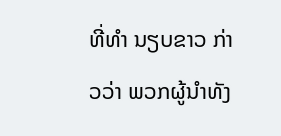ທີ່ທຳ ນຽບຂາວ ກ່າວວ່າ ພວກຜູ້ນຳທັງ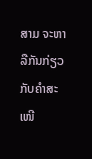ສາມ ຈະຫາລືກັນກ່ຽວກັບຄຳສະເໜີ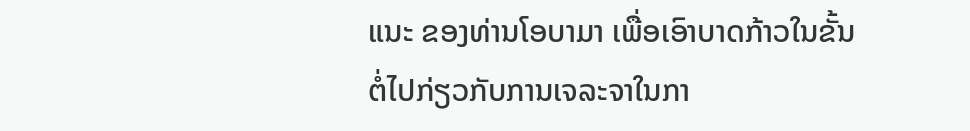ແນະ ຂອງທ່ານໂອບາມາ ເພື່ອເອົາບາດກ້າວໃນຂັ້ນຕໍ່ໄປກ່ຽວກັບການເຈລະຈາໃນກາ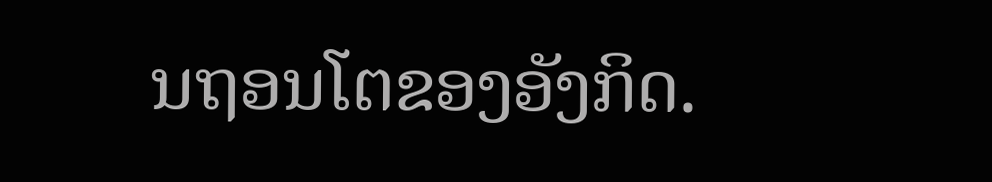ນຖອນໂຕຂອງອັງກິດ.